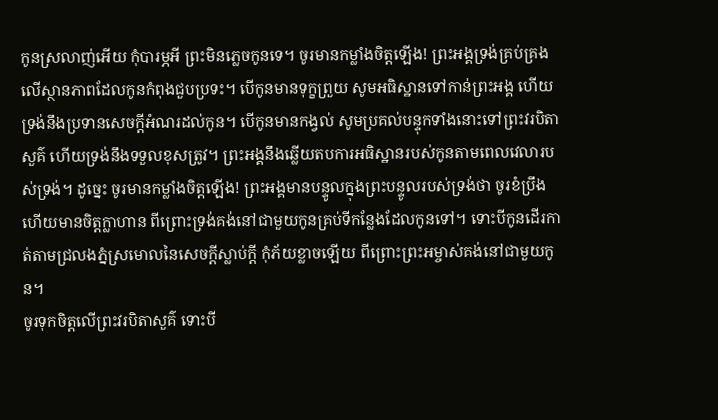កូនស្រលាញ់អើយ កុំបារម្ភអី ព្រះមិនភ្លេចកូនទេ។ ចូរមានកម្លាំងចិត្តឡើង! ព្រះអង្គទ្រង់គ្រប់គ្រងលើស្ថានភាពដែលកូនកំពុងជួបប្រទះ។ បើកូនមានទុក្ខព្រួយ សូមអធិស្ឋានទៅកាន់ព្រះអង្គ ហើយទ្រង់នឹងប្រទានសេចក្ដីអំណរដល់កូន។ បើកូនមានកង្វល់ សូមប្រគល់បន្ទុកទាំងនោះទៅព្រះវរបិតាសួគ៌ ហើយទ្រង់នឹងទទួលខុសត្រូវ។ ព្រះអង្គនឹងឆ្លើយតបការអធិស្ឋានរបស់កូនតាមពេលវេលារបស់ទ្រង់។ ដូច្នេះ ចូរមានកម្លាំងចិត្តឡើង! ព្រះអង្គមានបន្ទូលក្នុងព្រះបន្ទូលរបស់ទ្រង់ថា ចូរខំប្រឹង ហើយមានចិត្តក្លាហាន ពីព្រោះទ្រង់គង់នៅជាមួយកូនគ្រប់ទីកន្លែងដែលកូនទៅ។ ទោះបីកូនដើរកាត់តាមជ្រលងភ្នំស្រមោលនៃសេចក្ដីស្លាប់ក្ដី កុំភ័យខ្លាចឡើយ ពីព្រោះព្រះអម្ចាស់គង់នៅជាមួយកូន។
ចូរទុកចិត្តលើព្រះវរបិតាសួគ៌ ទោះបី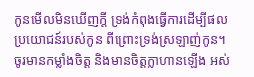កូនមើលមិនឃើញក្ដី ទ្រង់កំពុងធ្វើការដើម្បីផលប្រយោជន៍របស់កូន ពីព្រោះទ្រង់ស្រឡាញ់កូន។ ចូរមានកម្លាំងចិត្ត និងមានចិត្តក្លាហានឡើង អស់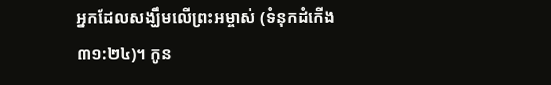អ្នកដែលសង្ឃឹមលើព្រះអម្ចាស់ (ទំនុកដំកើង ៣១:២៤)។ កូន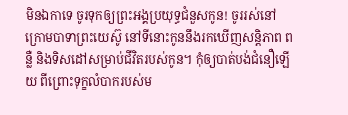មិនឯកាទេ ចូរទុកឲ្យព្រះអង្គប្រយុទ្ធជំនួសកូន! ចូររស់នៅក្រោមបាទាព្រះយេស៊ូ នៅទីនោះកូននឹងរកឃើញសន្តិភាព ពន្លឺ និងទិសដៅសម្រាប់ជីវិតរបស់កូន។ កុំឲ្យបាត់បង់ជំនឿឡើយ ពីព្រោះទុក្ខលំបាករបស់ម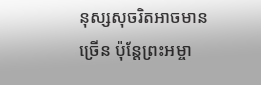នុស្សសុចរិតអាចមានច្រើន ប៉ុន្តែព្រះអម្ចា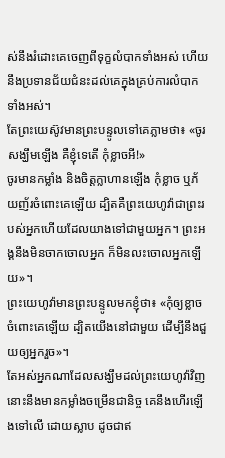ស់នឹងរំដោះគេចេញពីទុក្ខលំបាកទាំងអស់ ហើយនឹងប្រទានជ័យជំនះដល់គេក្នុងគ្រប់ការលំបាកទាំងអស់។
តែព្រះយេស៊ូវមានព្រះបន្ទូលទៅគេភ្លាមថា៖ «ចូរសង្ឃឹមឡើង គឺខ្ញុំទេតើ កុំខ្លាចអី!»
ចូរមានកម្លាំង និងចិត្តក្លាហានឡើង កុំខ្លាច ឬភ័យញ័រចំពោះគេឡើយ ដ្បិតគឺព្រះយេហូវ៉ាជាព្រះរបស់អ្នកហើយដែលយាងទៅជាមួយអ្នក។ ព្រះអង្គនឹងមិនចាកចោលអ្នក ក៏មិនលះចោលអ្នកឡើយ»។
ព្រះយេហូវ៉ាមានព្រះបន្ទូលមកខ្ញុំថា៖ «កុំឲ្យខ្លាចចំពោះគេឡើយ ដ្បិតយើងនៅជាមួយ ដើម្បីនឹងជួយឲ្យអ្នករួច»។
តែអស់អ្នកណាដែលសង្ឃឹមដល់ព្រះយេហូវ៉ាវិញ នោះនឹងមានកម្លាំងចម្រើនជានិច្ច គេនឹងហើរឡើងទៅលើ ដោយស្លាប ដូចជាឥ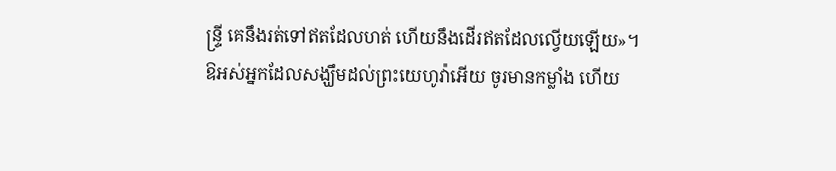ន្ទ្រី គេនឹងរត់ទៅឥតដែលហត់ ហើយនឹងដើរឥតដែលល្វើយឡើយ»។
ឱអស់អ្នកដែលសង្ឃឹមដល់ព្រះយេហូវ៉ាអើយ ចូរមានកម្លាំង ហើយ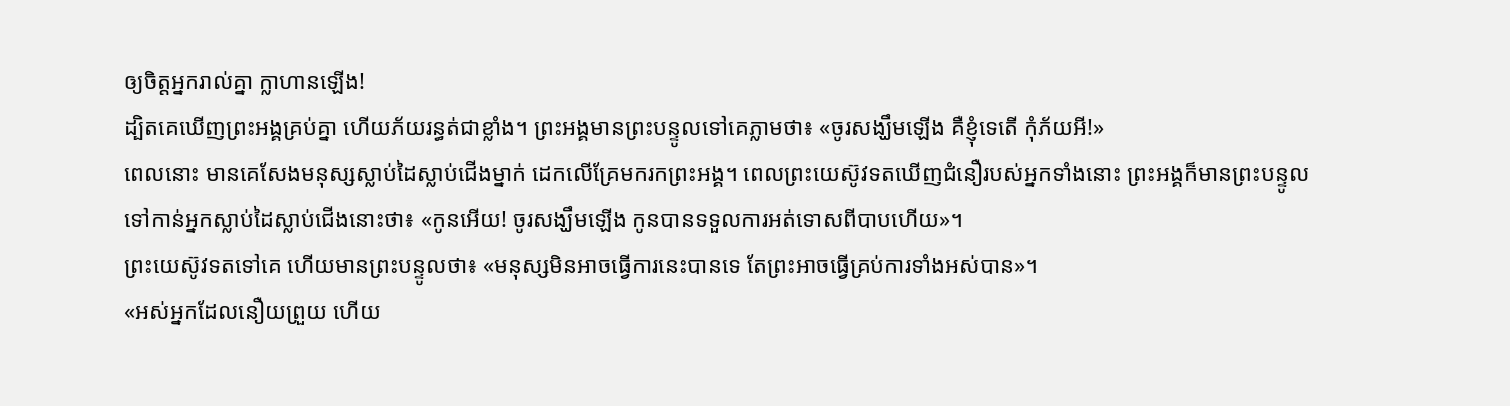ឲ្យចិត្តអ្នករាល់គ្នា ក្លាហានឡើង!
ដ្បិតគេឃើញព្រះអង្គគ្រប់គ្នា ហើយភ័យរន្ធត់ជាខ្លាំង។ ព្រះអង្គមានព្រះបន្ទូលទៅគេភ្លាមថា៖ «ចូរសង្ឃឹមឡើង គឺខ្ញុំទេតើ កុំភ័យអី!»
ពេលនោះ មានគេសែងមនុស្សស្លាប់ដៃស្លាប់ជើងម្នាក់ ដេកលើគ្រែមករកព្រះអង្គ។ ពេលព្រះយេស៊ូវទតឃើញជំនឿរបស់អ្នកទាំងនោះ ព្រះអង្គក៏មានព្រះបន្ទូលទៅកាន់អ្នកស្លាប់ដៃស្លាប់ជើងនោះថា៖ «កូនអើយ! ចូរសង្ឃឹមឡើង កូនបានទទួលការអត់ទោសពីបាបហើយ»។
ព្រះយេស៊ូវទតទៅគេ ហើយមានព្រះបន្ទូលថា៖ «មនុស្សមិនអាចធ្វើការនេះបានទេ តែព្រះអាចធ្វើគ្រប់ការទាំងអស់បាន»។
«អស់អ្នកដែលនឿយព្រួយ ហើយ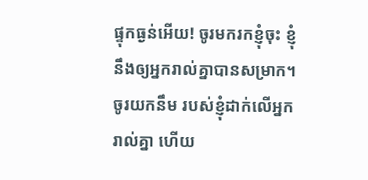ផ្ទុកធ្ងន់អើយ! ចូរមករកខ្ញុំចុះ ខ្ញុំនឹងឲ្យអ្នករាល់គ្នាបានសម្រាក។ ចូរយកនឹម របស់ខ្ញុំដាក់លើអ្នករាល់គ្នា ហើយ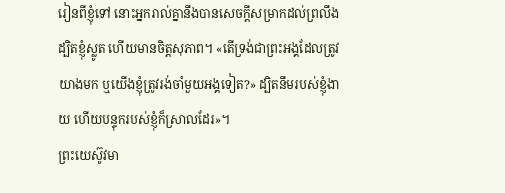រៀនពីខ្ញុំទៅ នោះអ្នករាល់គ្នានឹងបានសេចក្តីសម្រាកដល់ព្រលឹង ដ្បិតខ្ញុំស្លូត ហើយមានចិត្តសុភាព។ «តើទ្រង់ជាព្រះអង្គដែលត្រូវយាងមក ឬយើងខ្ញុំត្រូវរង់ចាំមួយអង្គទៀត?» ដ្បិតនឹមរបស់ខ្ញុំងាយ ហើយបន្ទុករបស់ខ្ញុំក៏ស្រាលដែរ»។
ព្រះយេស៊ូវមា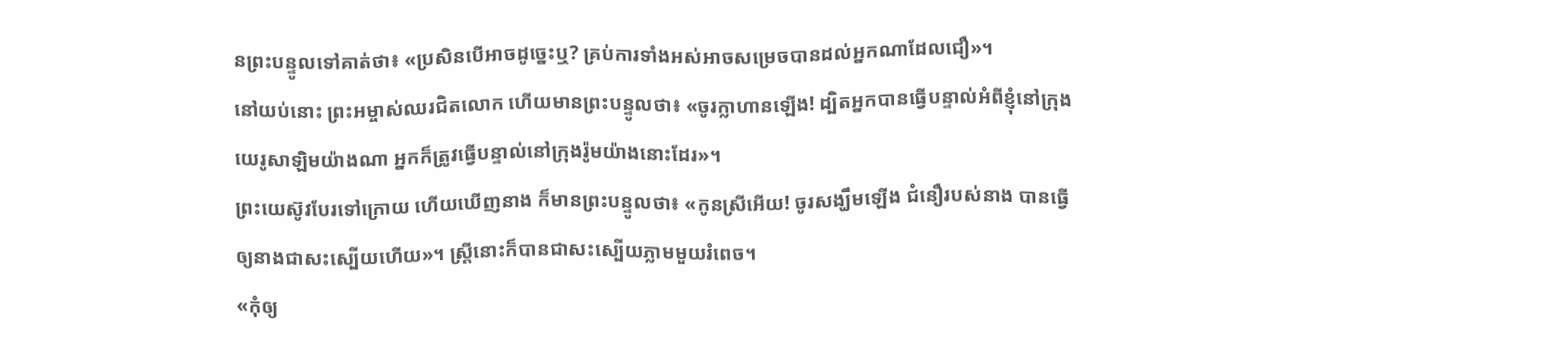នព្រះបន្ទូលទៅគាត់ថា៖ «ប្រសិនបើអាចដូច្នេះឬ? គ្រប់ការទាំងអស់អាចសម្រេចបានដល់អ្នកណាដែលជឿ»។
នៅយប់នោះ ព្រះអម្ចាស់ឈរជិតលោក ហើយមានព្រះបន្ទូលថា៖ «ចូរក្លាហានឡើង! ដ្បិតអ្នកបានធ្វើបន្ទាល់អំពីខ្ញុំនៅក្រុងយេរូសាឡិមយ៉ាងណា អ្នកក៏ត្រូវធ្វើបន្ទាល់នៅក្រុងរ៉ូមយ៉ាងនោះដែរ»។
ព្រះយេស៊ូវបែរទៅក្រោយ ហើយឃើញនាង ក៏មានព្រះបន្ទូលថា៖ «កូនស្រីអើយ! ចូរសង្ឃឹមឡើង ជំនឿរបស់នាង បានធ្វើឲ្យនាងជាសះស្បើយហើយ»។ ស្ត្រីនោះក៏បានជាសះស្បើយភ្លាមមួយរំពេច។
«កុំឲ្យ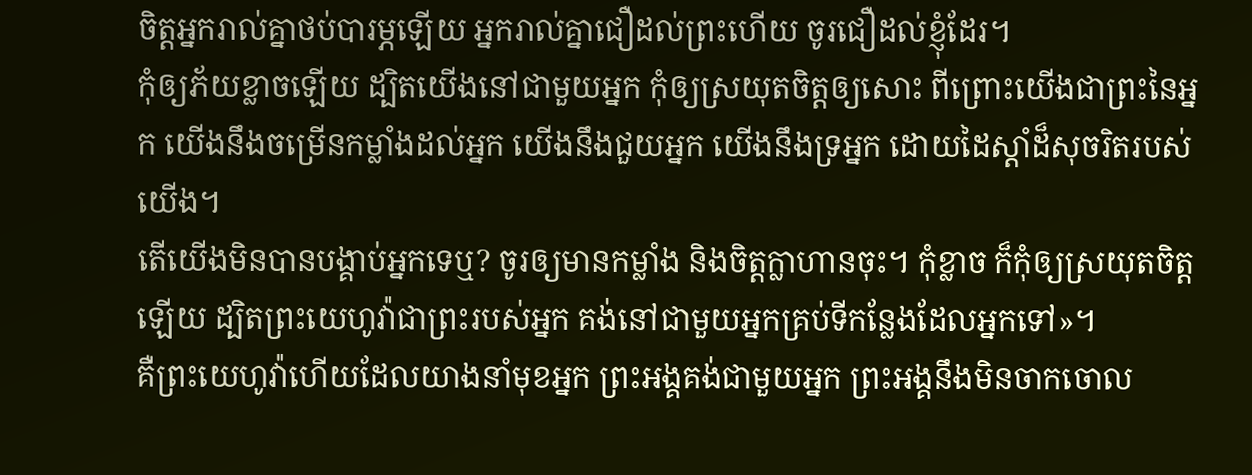ចិត្តអ្នករាល់គ្នាថប់បារម្ភឡើយ អ្នករាល់គ្នាជឿដល់ព្រះហើយ ចូរជឿដល់ខ្ញុំដែរ។
កុំឲ្យភ័យខ្លាចឡើយ ដ្បិតយើងនៅជាមួយអ្នក កុំឲ្យស្រយុតចិត្តឲ្យសោះ ពីព្រោះយើងជាព្រះនៃអ្នក យើងនឹងចម្រើនកម្លាំងដល់អ្នក យើងនឹងជួយអ្នក យើងនឹងទ្រអ្នក ដោយដៃស្តាំដ៏សុចរិតរបស់យើង។
តើយើងមិនបានបង្គាប់អ្នកទេឬ? ចូរឲ្យមានកម្លាំង និងចិត្តក្លាហានចុះ។ កុំខ្លាច ក៏កុំឲ្យស្រយុតចិត្តឡើយ ដ្បិតព្រះយេហូវ៉ាជាព្រះរបស់អ្នក គង់នៅជាមួយអ្នកគ្រប់ទីកន្លែងដែលអ្នកទៅ»។
គឺព្រះយេហូវ៉ាហើយដែលយាងនាំមុខអ្នក ព្រះអង្គគង់ជាមួយអ្នក ព្រះអង្គនឹងមិនចាកចោល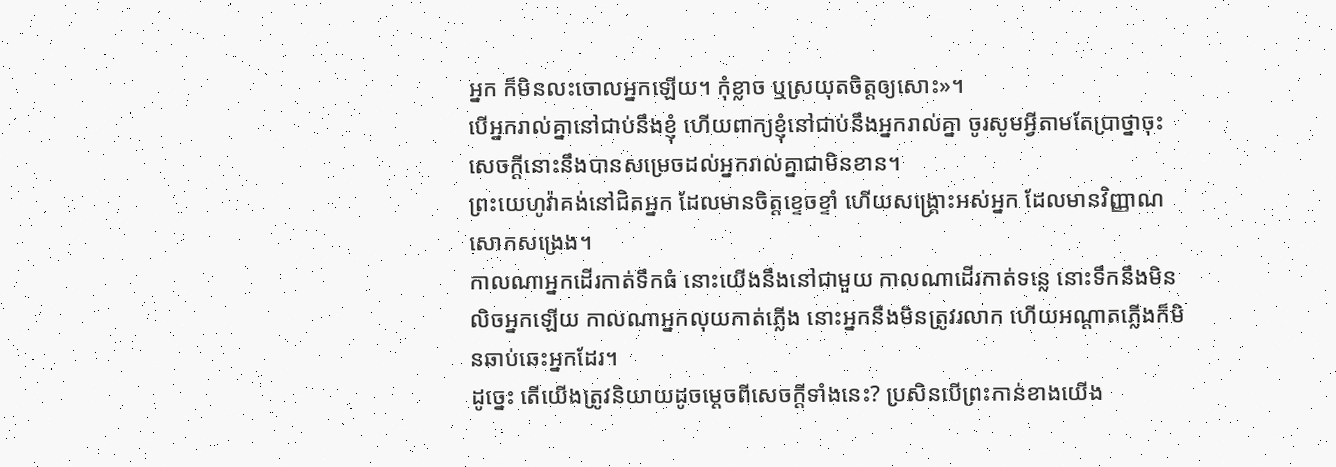អ្នក ក៏មិនលះចោលអ្នកឡើយ។ កុំខ្លាច ឬស្រយុតចិត្តឲ្យសោះ»។
បើអ្នករាល់គ្នានៅជាប់នឹងខ្ញុំ ហើយពាក្យខ្ញុំនៅជាប់នឹងអ្នករាល់គ្នា ចូរសូមអ្វីតាមតែប្រាថ្នាចុះ សេចក្ដីនោះនឹងបានសម្រេចដល់អ្នករាល់គ្នាជាមិនខាន។
ព្រះយេហូវ៉ាគង់នៅជិតអ្នក ដែលមានចិត្តខ្ទេចខ្ទាំ ហើយសង្គ្រោះអស់អ្នក ដែលមានវិញ្ញាណសោកសង្រេង។
កាលណាអ្នកដើរកាត់ទឹកធំ នោះយើងនឹងនៅជាមួយ កាលណាដើរកាត់ទន្លេ នោះទឹកនឹងមិនលិចអ្នកឡើយ កាលណាអ្នកលុយកាត់ភ្លើង នោះអ្នកនឹងមិនត្រូវរលាក ហើយអណ្ដាតភ្លើងក៏មិនឆាប់ឆេះអ្នកដែរ។
ដូច្នេះ តើយើងត្រូវនិយាយដូចម្តេចពីសេចក្តីទាំងនេះ? ប្រសិនបើព្រះកាន់ខាងយើង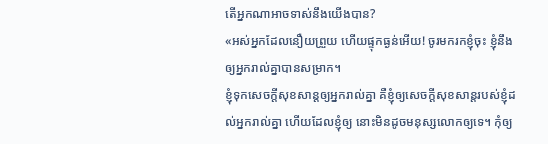តើអ្នកណាអាចទាស់នឹងយើងបាន?
«អស់អ្នកដែលនឿយព្រួយ ហើយផ្ទុកធ្ងន់អើយ! ចូរមករកខ្ញុំចុះ ខ្ញុំនឹងឲ្យអ្នករាល់គ្នាបានសម្រាក។
ខ្ញុំទុកសេចក្តីសុខសាន្តឲ្យអ្នករាល់គ្នា គឺខ្ញុំឲ្យសេចក្តីសុខសាន្តរបស់ខ្ញុំដល់អ្នករាល់គ្នា ហើយដែលខ្ញុំឲ្យ នោះមិនដូចមនុស្សលោកឲ្យទេ។ កុំឲ្យ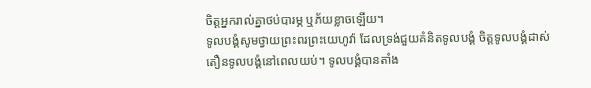ចិត្តអ្នករាល់គ្នាថប់បារម្ភ ឬភ័យខ្លាចឡើយ។
ទូលបង្គំសូមថ្វាយព្រះពរព្រះយេហូវ៉ា ដែលទ្រង់ជួយគំនិតទូលបង្គំ ចិត្តទូលបង្គំដាស់តឿនទូលបង្គំនៅពេលយប់។ ទូលបង្គំបានតាំង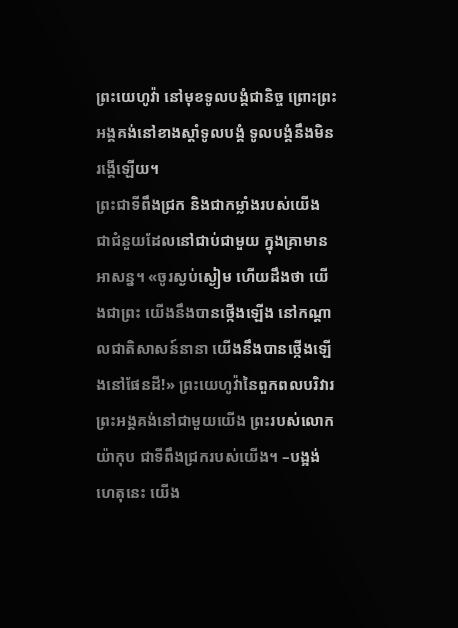ព្រះយេហូវ៉ា នៅមុខទូលបង្គំជានិច្ច ព្រោះព្រះអង្គគង់នៅខាងស្តាំទូលបង្គំ ទូលបង្គំនឹងមិនរង្គើឡើយ។
ព្រះជាទីពឹងជ្រក និងជាកម្លាំងរបស់យើង ជាជំនួយដែលនៅជាប់ជាមួយ ក្នុងគ្រាមានអាសន្ន។ «ចូរស្ងប់ស្ងៀម ហើយដឹងថា យើងជាព្រះ យើងនឹងបានថ្កើងឡើង នៅកណ្ដាលជាតិសាសន៍នានា យើងនឹងបានថ្កើងឡើងនៅផែនដី!» ព្រះយេហូវ៉ានៃពួកពលបរិវារ ព្រះអង្គគង់នៅជាមួយយើង ព្រះរបស់លោកយ៉ាកុប ជាទីពឹងជ្រករបស់យើង។ –បង្អង់ ហេតុនេះ យើង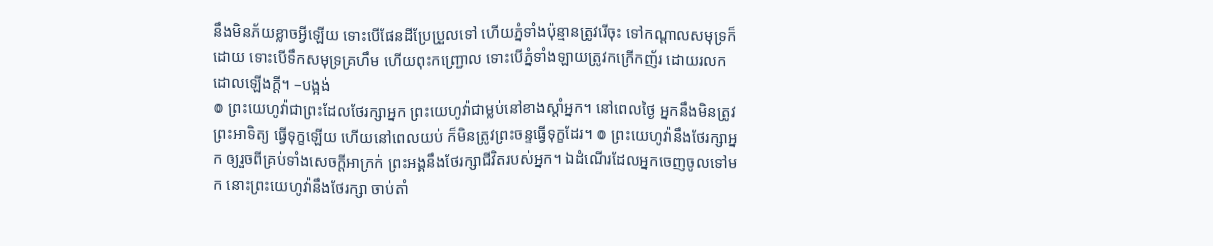នឹងមិនភ័យខ្លាចអ្វីឡើយ ទោះបើផែនដីប្រែប្រួលទៅ ហើយភ្នំទាំងប៉ុន្មានត្រូវរើចុះ ទៅកណ្ដាលសមុទ្រក៏ដោយ ទោះបើទឹកសមុទ្រគ្រហឹម ហើយពុះកញ្រ្ជោល ទោះបើភ្នំទាំងឡាយត្រូវកក្រើកញ័រ ដោយរលកដោលឡើងក្ដី។ –បង្អង់
៙ ព្រះយេហូវ៉ាជាព្រះដែលថែរក្សាអ្នក ព្រះយេហូវ៉ាជាម្លប់នៅខាងស្តាំអ្នក។ នៅពេលថ្ងៃ អ្នកនឹងមិនត្រូវព្រះអាទិត្យ ធ្វើទុក្ខឡើយ ហើយនៅពេលយប់ ក៏មិនត្រូវព្រះចន្ទធ្វើទុក្ខដែរ។ ៙ ព្រះយេហូវ៉ានឹងថែរក្សាអ្នក ឲ្យរួចពីគ្រប់ទាំងសេចក្ដីអាក្រក់ ព្រះអង្គនឹងថែរក្សាជីវិតរបស់អ្នក។ ឯដំណើរដែលអ្នកចេញចូលទៅមក នោះព្រះយេហូវ៉ានឹងថែរក្សា ចាប់តាំ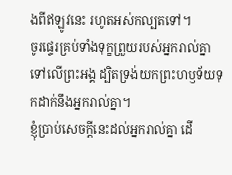ងពីឥឡូវនេះ រហូតអស់កល្បតទៅ។
ចូរផ្ទេរគ្រប់ទាំងទុក្ខព្រួយរបស់អ្នករាល់គ្នាទៅលើព្រះអង្គ ដ្បិតទ្រង់យកព្រះហឫទ័យទុកដាក់នឹងអ្នករាល់គ្នា។
ខ្ញុំប្រាប់សេចក្ដីនេះដល់អ្នករាល់គ្នា ដើ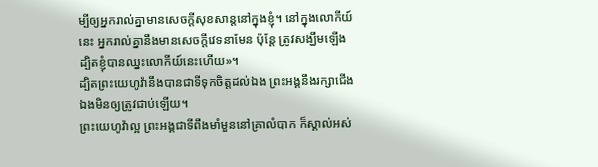ម្បីឲ្យអ្នករាល់គ្នាមានសេចក្តីសុខសាន្តនៅក្នុងខ្ញុំ។ នៅក្នុងលោកីយ៍នេះ អ្នករាល់គ្នានឹងមានសេចក្តីវេទនាមែន ប៉ុន្តែ ត្រូវសង្ឃឹមឡើង ដ្បិតខ្ញុំបានឈ្នះលោកីយ៍នេះហើយ»។
ដ្បិតព្រះយេហូវ៉ានឹងបានជាទីទុកចិត្តដល់ឯង ព្រះអង្គនឹងរក្សាជើងឯងមិនឲ្យត្រូវជាប់ឡើយ។
ព្រះយេហូវ៉ាល្អ ព្រះអង្គជាទីពឹងមាំមួននៅគ្រាលំបាក ក៏ស្គាល់អស់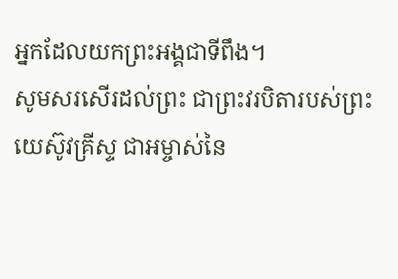អ្នកដែលយកព្រះអង្គជាទីពឹង។
សូមសរសើរដល់ព្រះ ជាព្រះវរបិតារបស់ព្រះយេស៊ូវគ្រីស្ទ ជាអម្ចាស់នៃ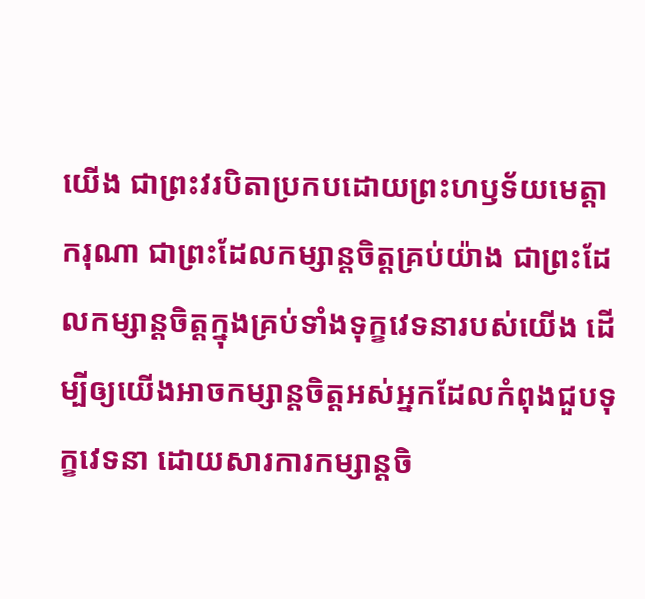យើង ជាព្រះវរបិតាប្រកបដោយព្រះហឫទ័យមេត្ដាករុណា ជាព្រះដែលកម្សាន្តចិត្តគ្រប់យ៉ាង ជាព្រះដែលកម្សាន្តចិត្តក្នុងគ្រប់ទាំងទុក្ខវេទនារបស់យើង ដើម្បីឲ្យយើងអាចកម្សាន្តចិត្តអស់អ្នកដែលកំពុងជួបទុក្ខវេទនា ដោយសារការកម្សាន្តចិ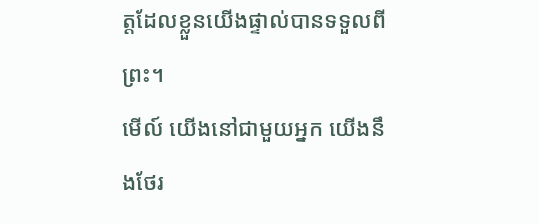ត្តដែលខ្លួនយើងផ្ទាល់បានទទួលពីព្រះ។
មើល៍ យើងនៅជាមួយអ្នក យើងនឹងថែរ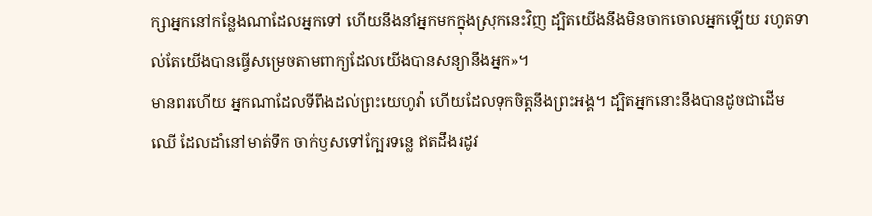ក្សាអ្នកនៅកន្លែងណាដែលអ្នកទៅ ហើយនឹងនាំអ្នកមកក្នុងស្រុកនេះវិញ ដ្បិតយើងនឹងមិនចាកចោលអ្នកឡើយ រហូតទាល់តែយើងបានធ្វើសម្រេចតាមពាក្យដែលយើងបានសន្យានឹងអ្នក»។
មានពរហើយ អ្នកណាដែលទីពឹងដល់ព្រះយេហូវ៉ា ហើយដែលទុកចិត្តនឹងព្រះអង្គ។ ដ្បិតអ្នកនោះនឹងបានដូចជាដើមឈើ ដែលដាំនៅមាត់ទឹក ចាក់ឫសទៅក្បែរទន្លេ ឥតដឹងរដូវ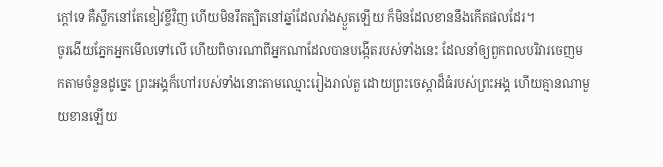ក្តៅទេ គឺស្លឹកនៅតែខៀវខ្ចីវិញ ហើយមិនរឹតត្បិតនៅឆ្នាំដែលរាំងស្ងួតឡើយ ក៏មិនដែលខាននឹងកើតផលដែរ។
ចូរងើយភ្នែកអ្នកមើលទៅលើ ហើយពិចារណាពីអ្នកណាដែលបានបង្កើតរបស់ទាំងនេះ ដែលនាំឲ្យពួកពលបរិវារចេញមកតាមចំនួនដូច្នេះ ព្រះអង្គក៏ហៅរបស់ទាំងនោះតាមឈ្មោះរៀងរាល់តួ ដោយព្រះចេស្តាដ៏ធំរបស់ព្រះអង្គ ហើយគ្មានណាមួយខានឡើយ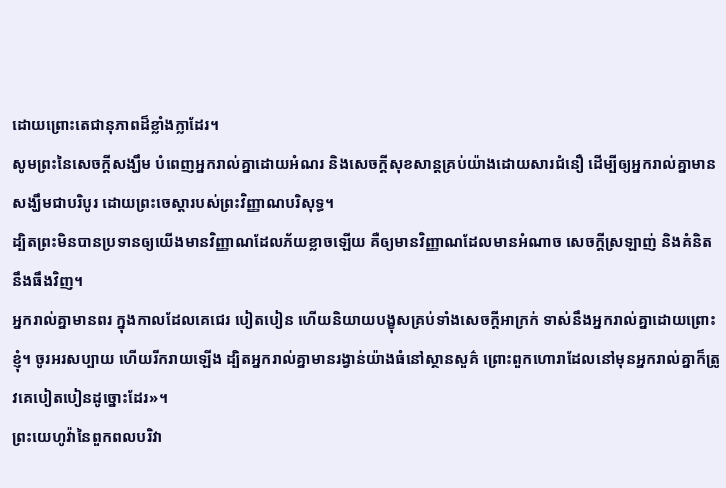ដោយព្រោះតេជានុភាពដ៏ខ្លាំងក្លាដែរ។
សូមព្រះនៃសេចក្តីសង្ឃឹម បំពេញអ្នករាល់គ្នាដោយអំណរ និងសេចក្តីសុខសាន្តគ្រប់យ៉ាងដោយសារជំនឿ ដើម្បីឲ្យអ្នករាល់គ្នាមានសង្ឃឹមជាបរិបូរ ដោយព្រះចេស្តារបស់ព្រះវិញ្ញាណបរិសុទ្ធ។
ដ្បិតព្រះមិនបានប្រទានឲ្យយើងមានវិញ្ញាណដែលភ័យខ្លាចឡើយ គឺឲ្យមានវិញ្ញាណដែលមានអំណាច សេចក្ដីស្រឡាញ់ និងគំនិតនឹងធឹងវិញ។
អ្នករាល់គ្នាមានពរ ក្នុងកាលដែលគេជេរ បៀតបៀន ហើយនិយាយបង្ខុសគ្រប់ទាំងសេចក្តីអាក្រក់ ទាស់នឹងអ្នករាល់គ្នាដោយព្រោះខ្ញុំ។ ចូរអរសប្បាយ ហើយរីករាយឡើង ដ្បិតអ្នករាល់គ្នាមានរង្វាន់យ៉ាងធំនៅស្ថានសួគ៌ ព្រោះពួកហោរាដែលនៅមុនអ្នករាល់គ្នាក៏ត្រូវគេបៀតបៀនដូច្នោះដែរ»។
ព្រះយេហូវ៉ានៃពួកពលបរិវា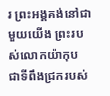រ ព្រះអង្គគង់នៅជាមួយយើង ព្រះរបស់លោកយ៉ាកុប ជាទីពឹងជ្រករបស់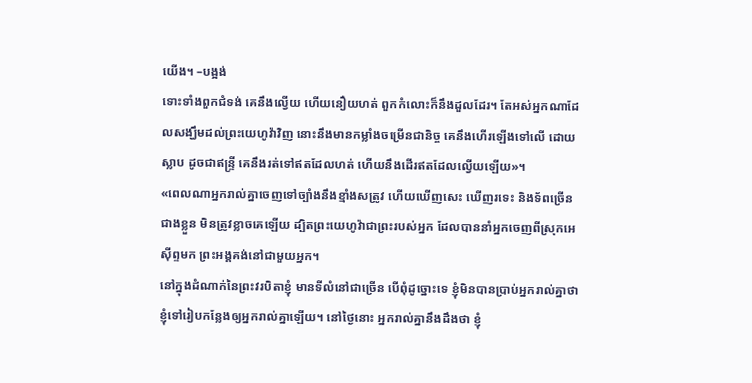យើង។ –បង្អង់
ទោះទាំងពួកជំទង់ គេនឹងល្វើយ ហើយនឿយហត់ ពួកកំលោះក៏នឹងដួលដែរ។ តែអស់អ្នកណាដែលសង្ឃឹមដល់ព្រះយេហូវ៉ាវិញ នោះនឹងមានកម្លាំងចម្រើនជានិច្ច គេនឹងហើរឡើងទៅលើ ដោយស្លាប ដូចជាឥន្ទ្រី គេនឹងរត់ទៅឥតដែលហត់ ហើយនឹងដើរឥតដែលល្វើយឡើយ»។
«ពេលណាអ្នករាល់គ្នាចេញទៅច្បាំងនឹងខ្មាំងសត្រូវ ហើយឃើញសេះ ឃើញរទេះ និងទ័ពច្រើនជាងខ្លួន មិនត្រូវខ្លាចគេឡើយ ដ្បិតព្រះយេហូវ៉ាជាព្រះរបស់អ្នក ដែលបាននាំអ្នកចេញពីស្រុកអេស៊ីព្ទមក ព្រះអង្គគង់នៅជាមួយអ្នក។
នៅក្នុងដំណាក់នៃព្រះវរបិតាខ្ញុំ មានទីលំនៅជាច្រើន បើពុំដូច្នោះទេ ខ្ញុំមិនបានប្រាប់អ្នករាល់គ្នាថា ខ្ញុំទៅរៀបកន្លែងឲ្យអ្នករាល់គ្នាឡើយ។ នៅថ្ងៃនោះ អ្នករាល់គ្នានឹងដឹងថា ខ្ញុំ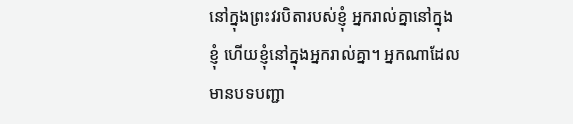នៅក្នុងព្រះវរបិតារបស់ខ្ញុំ អ្នករាល់គ្នានៅក្នុងខ្ញុំ ហើយខ្ញុំនៅក្នុងអ្នករាល់គ្នា។ អ្នកណាដែលមានបទបញ្ជា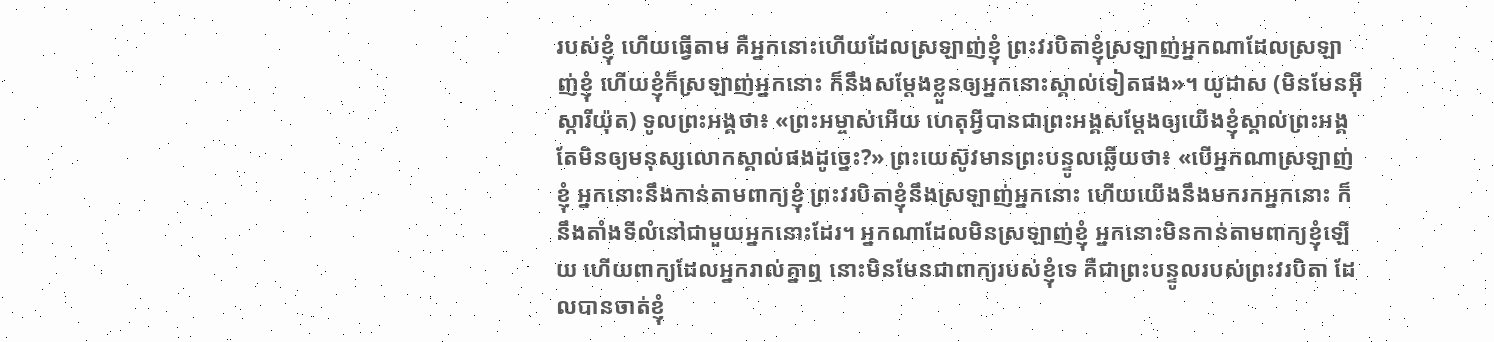របស់ខ្ញុំ ហើយធ្វើតាម គឺអ្នកនោះហើយដែលស្រឡាញ់ខ្ញុំ ព្រះវរបិតាខ្ញុំស្រឡាញ់អ្នកណាដែលស្រឡាញ់ខ្ញុំ ហើយខ្ញុំក៏ស្រឡាញ់អ្នកនោះ ក៏នឹងសម្តែងខ្លួនឲ្យអ្នកនោះស្គាល់ទៀតផង»។ យូដាស (មិនមែនអ៊ីស្ការីយ៉ុត) ទូលព្រះអង្គថា៖ «ព្រះអម្ចាស់អើយ ហេតុអ្វីបានជាព្រះអង្គសម្តែងឲ្យយើងខ្ញុំស្គាល់ព្រះអង្គ តែមិនឲ្យមនុស្សលោកស្គាល់ផងដូច្នេះ?» ព្រះយេស៊ូវមានព្រះបន្ទូលឆ្លើយថា៖ «បើអ្នកណាស្រឡាញ់ខ្ញុំ អ្នកនោះនឹងកាន់តាមពាក្យខ្ញុំ ព្រះវរបិតាខ្ញុំនឹងស្រឡាញ់អ្នកនោះ ហើយយើងនឹងមករកអ្នកនោះ ក៏នឹងតាំងទីលំនៅជាមួយអ្នកនោះដែរ។ អ្នកណាដែលមិនស្រឡាញ់ខ្ញុំ អ្នកនោះមិនកាន់តាមពាក្យខ្ញុំឡើយ ហើយពាក្យដែលអ្នករាល់គ្នាឮ នោះមិនមែនជាពាក្យរបស់ខ្ញុំទេ គឺជាព្រះបន្ទូលរបស់ព្រះវរបិតា ដែលបានចាត់ខ្ញុំ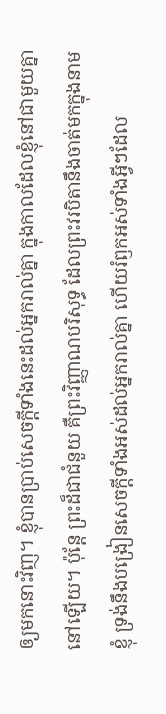ឲ្យមកនោះវិញ។ ខ្ញុំបានប្រាប់សេចក្ដីទាំងនេះដល់អ្នករាល់គ្នា ក្នុងកាលដែលខ្ញុំនៅជាមួយគ្នានៅឡើយ។ ប៉ុន្តែ ព្រះដ៏ជាជំនួយ គឺព្រះវិញ្ញាណបរិសុទ្ធ ដែលព្រះវរបិតានឹងចាត់មកក្នុងនាមខ្ញុំ ទ្រង់នឹងបង្រៀនសេចក្ដីទាំងអស់ដល់អ្នករាល់គ្នា ហើយរំឭកអស់ទាំងអ្វីៗដែល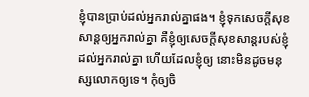ខ្ញុំបានប្រាប់ដល់អ្នករាល់គ្នាផង។ ខ្ញុំទុកសេចក្តីសុខសាន្តឲ្យអ្នករាល់គ្នា គឺខ្ញុំឲ្យសេចក្តីសុខសាន្តរបស់ខ្ញុំដល់អ្នករាល់គ្នា ហើយដែលខ្ញុំឲ្យ នោះមិនដូចមនុស្សលោកឲ្យទេ។ កុំឲ្យចិ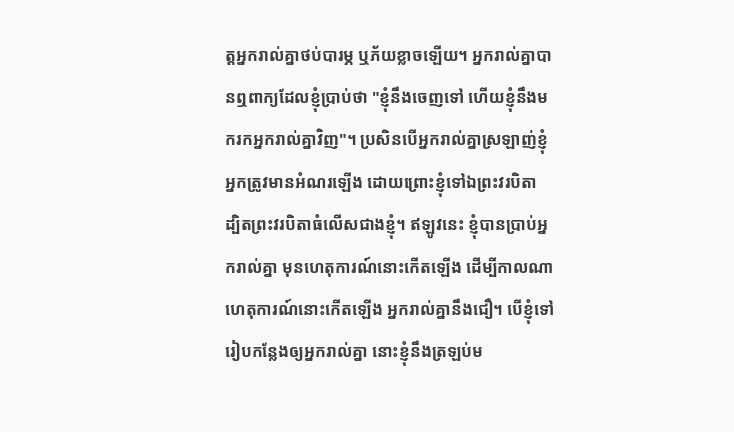ត្តអ្នករាល់គ្នាថប់បារម្ភ ឬភ័យខ្លាចឡើយ។ អ្នករាល់គ្នាបានឮពាក្យដែលខ្ញុំប្រាប់ថា "ខ្ញុំនឹងចេញទៅ ហើយខ្ញុំនឹងមករកអ្នករាល់គ្នាវិញ"។ ប្រសិនបើអ្នករាល់គ្នាស្រឡាញ់ខ្ញុំ អ្នកត្រូវមានអំណរឡើង ដោយព្រោះខ្ញុំទៅឯព្រះវរបិតា ដ្បិតព្រះវរបិតាធំលើសជាងខ្ញុំ។ ឥឡូវនេះ ខ្ញុំបានប្រាប់អ្នករាល់គ្នា មុនហេតុការណ៍នោះកើតឡើង ដើម្បីកាលណាហេតុការណ៍នោះកើតឡើង អ្នករាល់គ្នានឹងជឿ។ បើខ្ញុំទៅរៀបកន្លែងឲ្យអ្នករាល់គ្នា នោះខ្ញុំនឹងត្រឡប់ម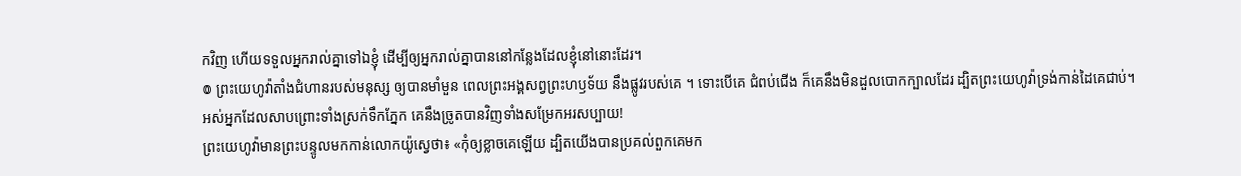កវិញ ហើយទទួលអ្នករាល់គ្នាទៅឯខ្ញុំ ដើម្បីឲ្យអ្នករាល់គ្នាបាននៅកន្លែងដែលខ្ញុំនៅនោះដែរ។
៙ ព្រះយេហូវ៉ាតាំងជំហានរបស់មនុស្ស ឲ្យបានមាំមួន ពេលព្រះអង្គសព្វព្រះហឫទ័យ នឹងផ្លូវរបស់គេ ។ ទោះបើគេ ជំពប់ជើង ក៏គេនឹងមិនដួលបោកក្បាលដែរ ដ្បិតព្រះយេហូវ៉ាទ្រង់កាន់ដៃគេជាប់។
អស់អ្នកដែលសាបព្រោះទាំងស្រក់ទឹកភ្នែក គេនឹងច្រូតបានវិញទាំងសម្រែកអរសប្បាយ!
ព្រះយេហូវ៉ាមានព្រះបន្ទូលមកកាន់លោកយ៉ូស្វេថា៖ «កុំឲ្យខ្លាចគេឡើយ ដ្បិតយើងបានប្រគល់ពួកគេមក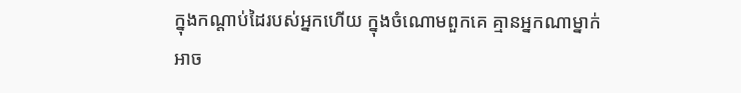ក្នុងកណ្ដាប់ដៃរបស់អ្នកហើយ ក្នុងចំណោមពួកគេ គ្មានអ្នកណាម្នាក់អាច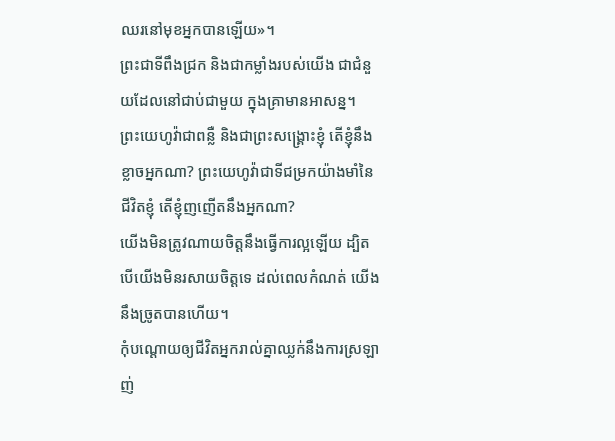ឈរនៅមុខអ្នកបានឡើយ»។
ព្រះជាទីពឹងជ្រក និងជាកម្លាំងរបស់យើង ជាជំនួយដែលនៅជាប់ជាមួយ ក្នុងគ្រាមានអាសន្ន។
ព្រះយេហូវ៉ាជាពន្លឺ និងជាព្រះសង្គ្រោះខ្ញុំ តើខ្ញុំនឹងខ្លាចអ្នកណា? ព្រះយេហូវ៉ាជាទីជម្រកយ៉ាងមាំនៃជីវិតខ្ញុំ តើខ្ញុំញញើតនឹងអ្នកណា?
យើងមិនត្រូវណាយចិត្តនឹងធ្វើការល្អឡើយ ដ្បិតបើយើងមិនរសាយចិត្តទេ ដល់ពេលកំណត់ យើងនឹងច្រូតបានហើយ។
កុំបណ្ដោយឲ្យជីវិតអ្នករាល់គ្នាឈ្លក់នឹងការស្រឡាញ់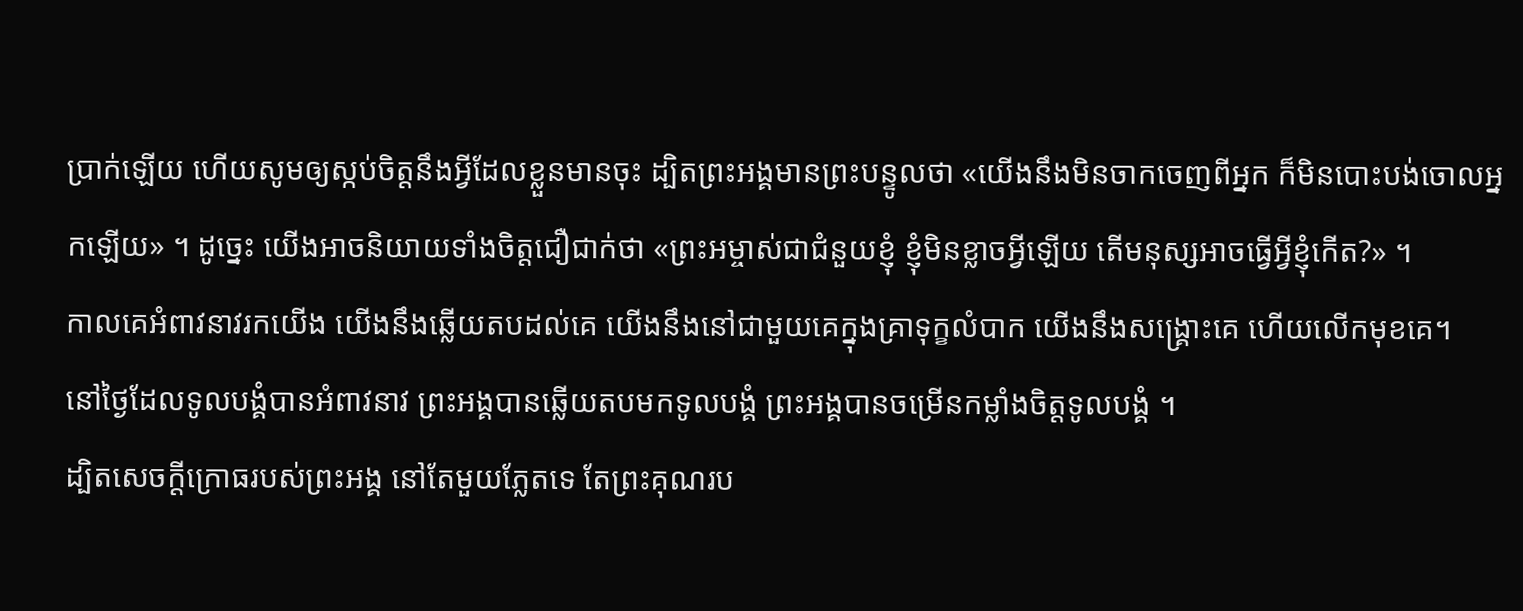ប្រាក់ឡើយ ហើយសូមឲ្យស្កប់ចិត្តនឹងអ្វីដែលខ្លួនមានចុះ ដ្បិតព្រះអង្គមានព្រះបន្ទូលថា «យើងនឹងមិនចាកចេញពីអ្នក ក៏មិនបោះបង់ចោលអ្នកឡើយ» ។ ដូច្នេះ យើងអាចនិយាយទាំងចិត្តជឿជាក់ថា «ព្រះអម្ចាស់ជាជំនួយខ្ញុំ ខ្ញុំមិនខ្លាចអ្វីឡើយ តើមនុស្សអាចធ្វើអ្វីខ្ញុំកើត?» ។
កាលគេអំពាវនាវរកយើង យើងនឹងឆ្លើយតបដល់គេ យើងនឹងនៅជាមួយគេក្នុងគ្រាទុក្ខលំបាក យើងនឹងសង្គ្រោះគេ ហើយលើកមុខគេ។
នៅថ្ងៃដែលទូលបង្គំបានអំពាវនាវ ព្រះអង្គបានឆ្លើយតបមកទូលបង្គំ ព្រះអង្គបានចម្រើនកម្លាំងចិត្តទូលបង្គំ ។
ដ្បិតសេចក្ដីក្រោធរបស់ព្រះអង្គ នៅតែមួយភ្លែតទេ តែព្រះគុណរប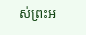ស់ព្រះអ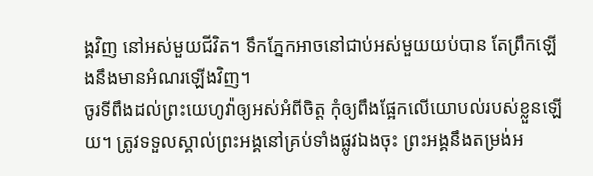ង្គវិញ នៅអស់មួយជីវិត។ ទឹកភ្នែកអាចនៅជាប់អស់មួយយប់បាន តែព្រឹកឡើងនឹងមានអំណរឡើងវិញ។
ចូរទីពឹងដល់ព្រះយេហូវ៉ាឲ្យអស់អំពីចិត្ត កុំឲ្យពឹងផ្អែកលើយោបល់របស់ខ្លួនឡើយ។ ត្រូវទទួលស្គាល់ព្រះអង្គនៅគ្រប់ទាំងផ្លូវឯងចុះ ព្រះអង្គនឹងតម្រង់អ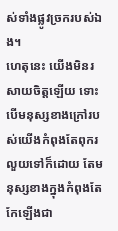ស់ទាំងផ្លូវច្រករបស់ឯង។
ហេតុនេះ យើងមិនរសាយចិត្តឡើយ ទោះបើមនុស្សខាងក្រៅរបស់យើងកំពុងតែពុករលួយទៅក៏ដោយ តែមនុស្សខាងក្នុងកំពុងតែកែឡើងជា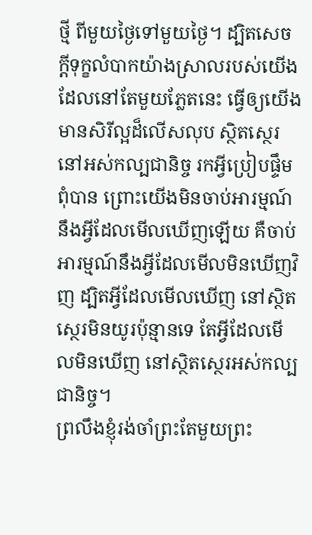ថ្មី ពីមួយថ្ងៃទៅមួយថ្ងៃ។ ដ្បិតសេចក្តីទុក្ខលំបាកយ៉ាងស្រាលរបស់យើង ដែលនៅតែមួយភ្លែតនេះ ធ្វើឲ្យយើងមានសិរីល្អដ៏លើសលុប ស្ថិតស្ថេរនៅអស់កល្បជានិច្ច រកអ្វីប្រៀបផ្ទឹមពុំបាន ព្រោះយើងមិនចាប់អារម្មណ៍នឹងអ្វីដែលមើលឃើញឡើយ គឺចាប់អារម្មណ៍នឹងអ្វីដែលមើលមិនឃើញវិញ ដ្បិតអ្វីដែលមើលឃើញ នៅស្ថិតស្ថេរមិនយូរប៉ុន្មានទេ តែអ្វីដែលមើលមិនឃើញ នៅស្ថិតស្ថេរអស់កល្បជានិច្ច។
ព្រលឹងខ្ញុំរង់ចាំព្រះតែមួយព្រះ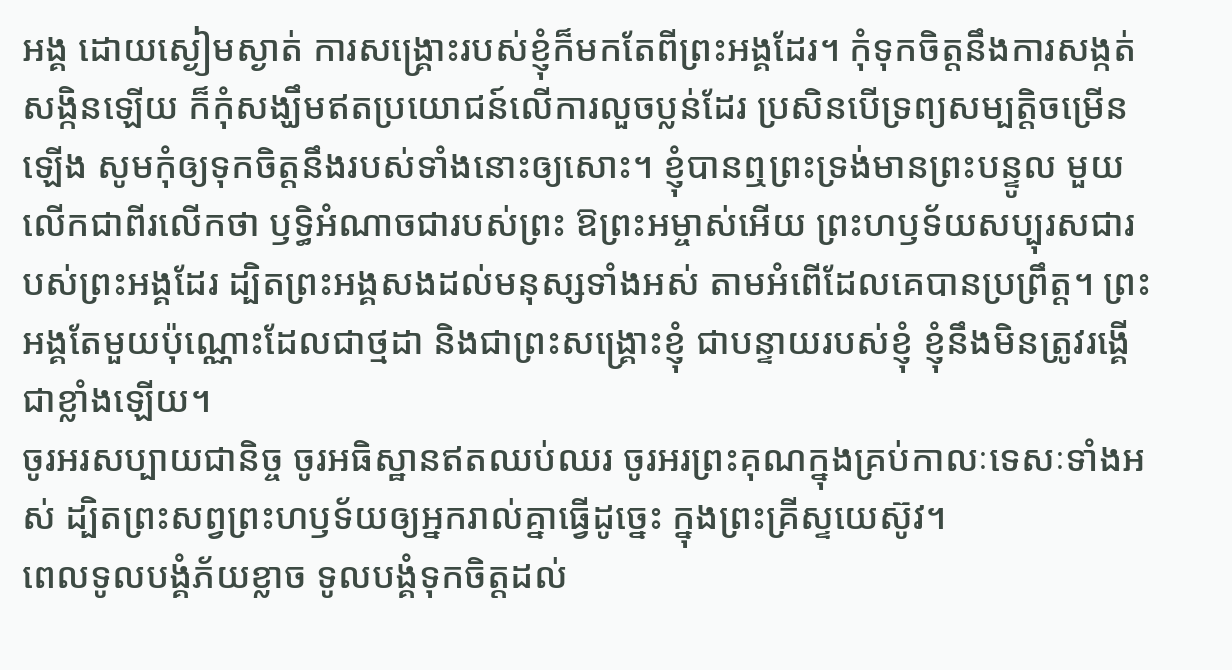អង្គ ដោយស្ងៀមស្ងាត់ ការសង្គ្រោះរបស់ខ្ញុំក៏មកតែពីព្រះអង្គដែរ។ កុំទុកចិត្តនឹងការសង្កត់សង្កិនឡើយ ក៏កុំសង្ឃឹមឥតប្រយោជន៍លើការលួចប្លន់ដែរ ប្រសិនបើទ្រព្យសម្បត្តិចម្រើនឡើង សូមកុំឲ្យទុកចិត្តនឹងរបស់ទាំងនោះឲ្យសោះ។ ខ្ញុំបានឮព្រះទ្រង់មានព្រះបន្ទូល មួយលើកជាពីរលើកថា ឫទ្ធិអំណាចជារបស់ព្រះ ឱព្រះអម្ចាស់អើយ ព្រះហឫទ័យសប្បុរសជារបស់ព្រះអង្គដែរ ដ្បិតព្រះអង្គសងដល់មនុស្សទាំងអស់ តាមអំពើដែលគេបានប្រព្រឹត្ត។ ព្រះអង្គតែមួយប៉ុណ្ណោះដែលជាថ្មដា និងជាព្រះសង្គ្រោះខ្ញុំ ជាបន្ទាយរបស់ខ្ញុំ ខ្ញុំនឹងមិនត្រូវរង្គើជាខ្លាំងឡើយ។
ចូរអរសប្បាយជានិច្ច ចូរអធិស្ឋានឥតឈប់ឈរ ចូរអរព្រះគុណក្នុងគ្រប់កាលៈទេសៈទាំងអស់ ដ្បិតព្រះសព្វព្រះហឫទ័យឲ្យអ្នករាល់គ្នាធ្វើដូច្នេះ ក្នុងព្រះគ្រីស្ទយេស៊ូវ។
ពេលទូលបង្គំភ័យខ្លាច ទូលបង្គំទុកចិត្តដល់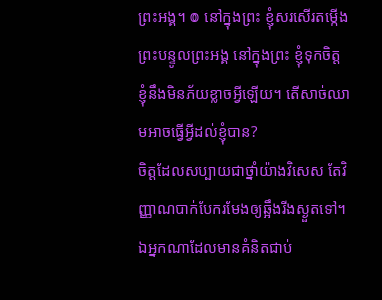ព្រះអង្គ។ ៙ នៅក្នុងព្រះ ខ្ញុំសរសើរតម្កើង ព្រះបន្ទូលព្រះអង្គ នៅក្នុងព្រះ ខ្ញុំទុកចិត្ត ខ្ញុំនឹងមិនភ័យខ្លាចអ្វីឡើយ។ តើសាច់ឈាមអាចធ្វើអ្វីដល់ខ្ញុំបាន?
ចិត្តដែលសប្បាយជាថ្នាំយ៉ាងវិសេស តែវិញ្ញាណបាក់បែករមែងឲ្យឆ្អឹងរីងស្ងួតទៅ។
ឯអ្នកណាដែលមានគំនិតជាប់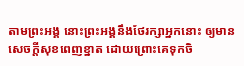តាមព្រះអង្គ នោះព្រះអង្គនឹងថែរក្សាអ្នកនោះ ឲ្យមានសេចក្ដីសុខពេញខ្នាត ដោយព្រោះគេទុកចិ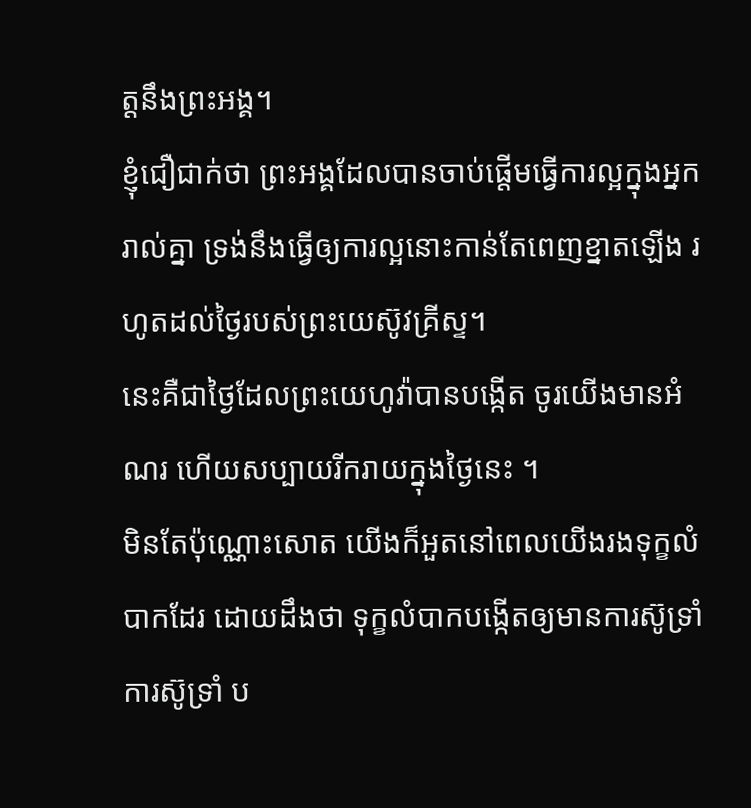ត្តនឹងព្រះអង្គ។
ខ្ញុំជឿជាក់ថា ព្រះអង្គដែលបានចាប់ផ្តើមធ្វើការល្អក្នុងអ្នករាល់គ្នា ទ្រង់នឹងធ្វើឲ្យការល្អនោះកាន់តែពេញខ្នាតឡើង រហូតដល់ថ្ងៃរបស់ព្រះយេស៊ូវគ្រីស្ទ។
នេះគឺជាថ្ងៃដែលព្រះយេហូវ៉ាបានបង្កើត ចូរយើងមានអំណរ ហើយសប្បាយរីករាយក្នុងថ្ងៃនេះ ។
មិនតែប៉ុណ្ណោះសោត យើងក៏អួតនៅពេលយើងរងទុក្ខលំបាកដែរ ដោយដឹងថា ទុក្ខលំបាកបង្កើតឲ្យមានការស៊ូទ្រាំ ការស៊ូទ្រាំ ប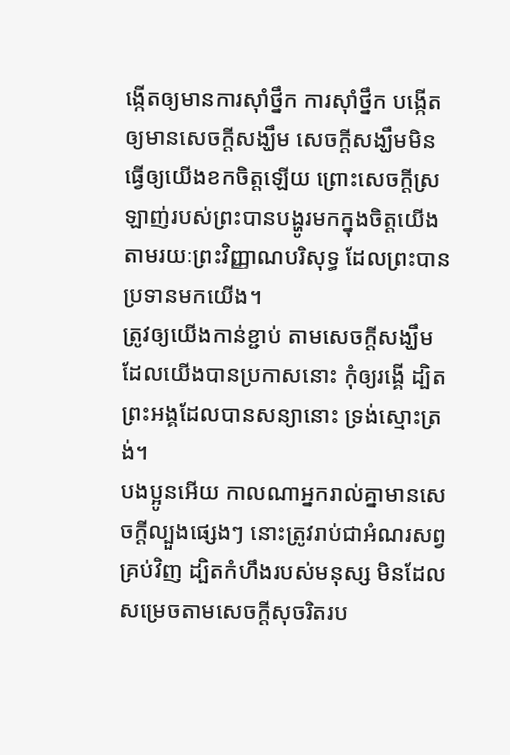ង្កើតឲ្យមានការស៊ាំថ្នឹក ការស៊ាំថ្នឹក បង្កើតឲ្យមានសេចក្តីសង្ឃឹម សេចក្តីសង្ឃឹមមិនធ្វើឲ្យយើងខកចិត្តឡើយ ព្រោះសេចក្តីស្រឡាញ់របស់ព្រះបានបង្ហូរមកក្នុងចិត្តយើង តាមរយៈព្រះវិញ្ញាណបរិសុទ្ធ ដែលព្រះបានប្រទានមកយើង។
ត្រូវឲ្យយើងកាន់ខ្ជាប់ តាមសេចក្តីសង្ឃឹមដែលយើងបានប្រកាសនោះ កុំឲ្យរង្គើ ដ្បិតព្រះអង្គដែលបានសន្យានោះ ទ្រង់ស្មោះត្រង់។
បងប្អូនអើយ កាលណាអ្នករាល់គ្នាមានសេចក្តីល្បួងផ្សេងៗ នោះត្រូវរាប់ជាអំណរសព្វគ្រប់វិញ ដ្បិតកំហឹងរបស់មនុស្ស មិនដែលសម្រេចតាមសេចក្ដីសុចរិតរប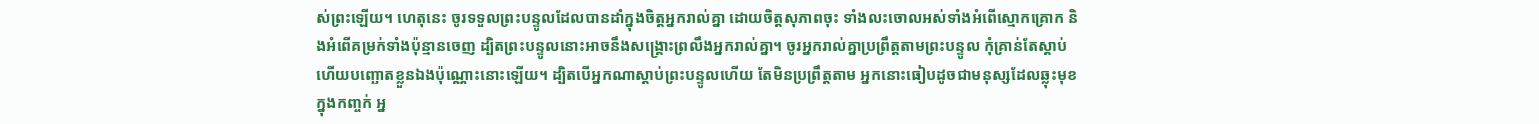ស់ព្រះឡើយ។ ហេតុនេះ ចូរទទួលព្រះបន្ទូលដែលបានដាំក្នុងចិត្តអ្នករាល់គ្នា ដោយចិត្តសុភាពចុះ ទាំងលះចោលអស់ទាំងអំពើស្មោកគ្រោក និងអំពើគម្រក់ទាំងប៉ុន្មានចេញ ដ្បិតព្រះបន្ទូលនោះអាចនឹងសង្គ្រោះព្រលឹងអ្នករាល់គ្នា។ ចូរអ្នករាល់គ្នាប្រព្រឹត្តតាមព្រះបន្ទូល កុំគ្រាន់តែស្តាប់ ហើយបញ្ឆោតខ្លួនឯងប៉ុណ្ណោះនោះឡើយ។ ដ្បិតបើអ្នកណាស្តាប់ព្រះបន្ទូលហើយ តែមិនប្រព្រឹត្តតាម អ្នកនោះធៀបដូចជាមនុស្សដែលឆ្លុះមុខក្នុងកញ្ចក់ អ្ន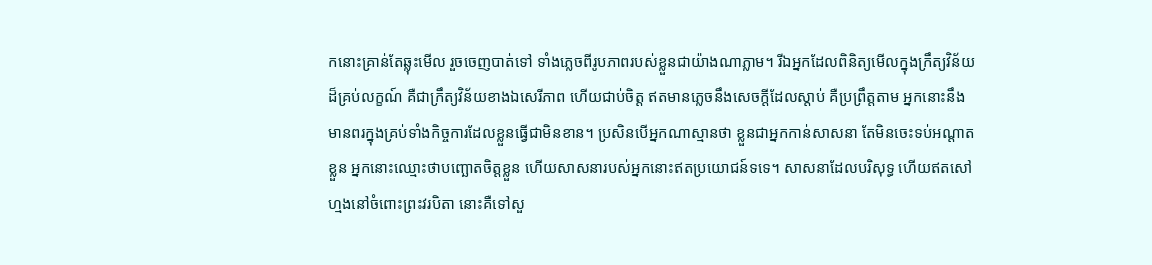កនោះគ្រាន់តែឆ្លុះមើល រួចចេញបាត់ទៅ ទាំងភ្លេចពីរូបភាពរបស់ខ្លួនជាយ៉ាងណាភ្លាម។ រីឯអ្នកដែលពិនិត្យមើលក្នុងក្រឹត្យវិន័យដ៏គ្រប់លក្ខណ៍ គឺជាក្រឹត្យវិន័យខាងឯសេរីភាព ហើយជាប់ចិត្ត ឥតមានភ្លេចនឹងសេចក្ដីដែលស្តាប់ គឺប្រព្រឹត្តតាម អ្នកនោះនឹងមានពរក្នុងគ្រប់ទាំងកិច្ចការដែលខ្លួនធ្វើជាមិនខាន។ ប្រសិនបើអ្នកណាស្មានថា ខ្លួនជាអ្នកកាន់សាសនា តែមិនចេះទប់អណ្តាតខ្លួន អ្នកនោះឈ្មោះថាបញ្ឆោតចិត្តខ្លួន ហើយសាសនារបស់អ្នកនោះឥតប្រយោជន៍ទទេ។ សាសនាដែលបរិសុទ្ធ ហើយឥតសៅហ្មងនៅចំពោះព្រះវរបិតា នោះគឺទៅសួ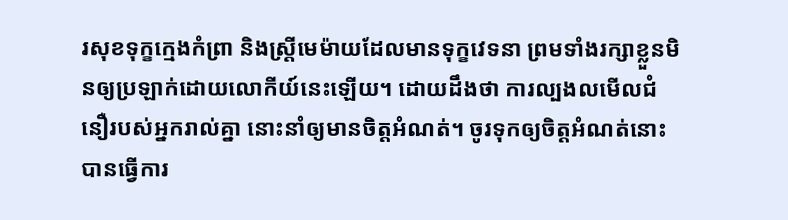រសុខទុក្ខក្មេងកំព្រា និងស្ត្រីមេម៉ាយដែលមានទុក្ខវេទនា ព្រមទាំងរក្សាខ្លួនមិនឲ្យប្រឡាក់ដោយលោកីយ៍នេះឡើយ។ ដោយដឹងថា ការល្បងលមើលជំនឿរបស់អ្នករាល់គ្នា នោះនាំឲ្យមានចិត្តអំណត់។ ចូរទុកឲ្យចិត្តអំណត់នោះ បានធ្វើការ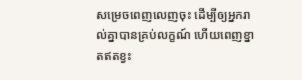សម្រេចពេញលេញចុះ ដើម្បីឲ្យអ្នករាល់គ្នាបានគ្រប់លក្ខណ៍ ហើយពេញខ្នាតឥតខ្វះ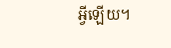អ្វីឡើយ។